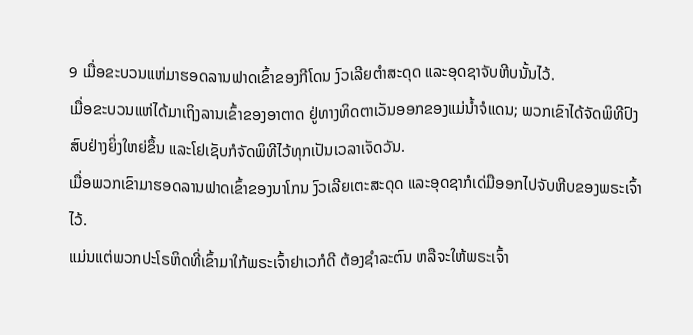9 ເມື່ອຂະບວນແຫ່ມາຮອດລານຟາດເຂົ້າຂອງກີໂດນ ງົວເລີຍຕຳສະດຸດ ແລະອຸດຊາຈັບຫີບນັ້ນໄວ້.
ເມື່ອຂະບວນແຫ່ໄດ້ມາເຖິງລານເຂົ້າຂອງອາຕາດ ຢູ່ທາງທິດຕາເວັນອອກຂອງແມ່ນໍ້າຈໍແດນ; ພວກເຂົາໄດ້ຈັດພິທີປົງສົບຢ່າງຍິ່ງໃຫຍ່ຂຶ້ນ ແລະໂຢເຊັບກໍຈັດພິທີໄວ້ທຸກເປັນເວລາເຈັດວັນ.
ເມື່ອພວກເຂົາມາຮອດລານຟາດເຂົ້າຂອງນາໂກນ ງົວເລີຍເຕະສະດຸດ ແລະອຸດຊາກໍເດ່ມືອອກໄປຈັບຫີບຂອງພຣະເຈົ້າໄວ້.
ແມ່ນແຕ່ພວກປະໂຣຫິດທີ່ເຂົ້າມາໃກ້ພຣະເຈົ້າຢາເວກໍດີ ຕ້ອງຊຳລະຕົນ ຫລືຈະໃຫ້ພຣະເຈົ້າ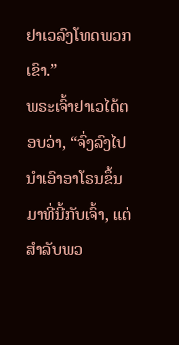ຢາເວລົງໂທດພວກເຂົາ.”
ພຣະເຈົ້າຢາເວໄດ້ຕອບວ່າ, “ຈົ່ງລົງໄປນຳເອົາອາໂຣນຂຶ້ນມາທີ່ນີ້ກັບເຈົ້າ, ແຕ່ສຳລັບພວ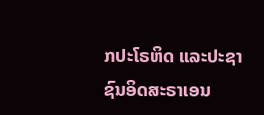ກປະໂຣຫິດ ແລະປະຊາຊົນອິດສະຣາເອນ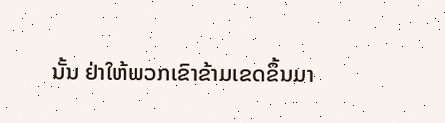ນັ້ນ ຢ່າໃຫ້ພວກເຂົາຂ້າມເຂດຂຶ້ນມາ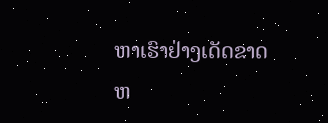ຫາເຮົາຢ່າງເດັດຂາດ ຫ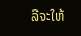ລືຈະໃຫ້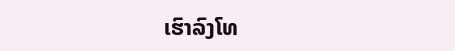ເຮົາລົງໂທ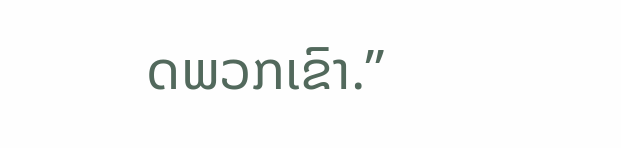ດພວກເຂົາ.”